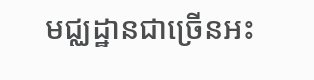មជ្ឈដ្ឋានជាច្រើនអះ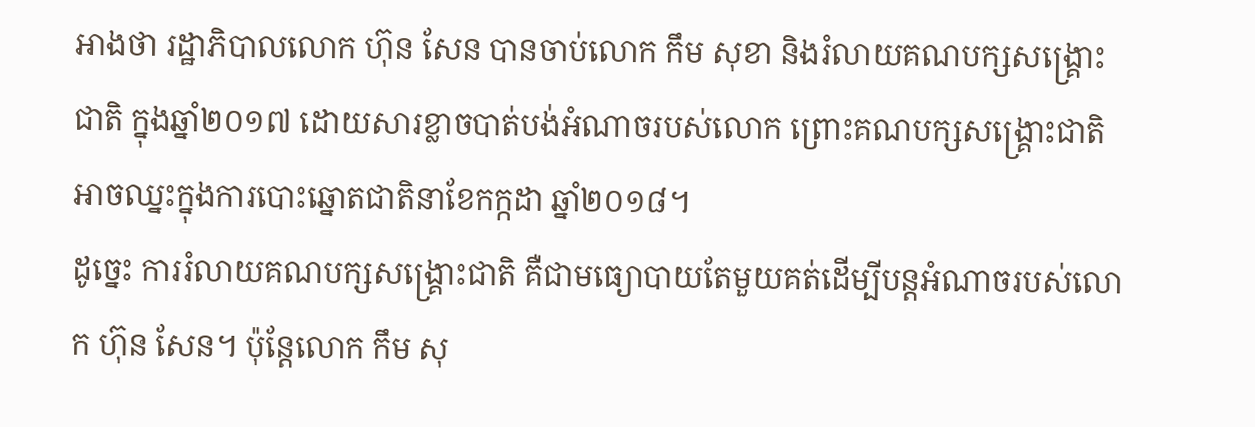អាងថា រដ្ឋាភិបាលលោក ហ៊ុន សែន បានចាប់លោក កឹម សុខា និងរំលាយគណបក្សសង្គ្រោះជាតិ ក្នុងឆ្នាំ២០១៧ ដោយសារខ្លាចបាត់បង់អំណាចរបស់លោក ព្រោះគណបក្សសង្គ្រោះជាតិអាចឈ្នះក្នុងការបោះឆ្នោតជាតិនាខែកក្កដា ឆ្នាំ២០១៨។
ដូច្នេះ ការរំលាយគណបក្សសង្គ្រោះជាតិ គឺជាមធ្យោបាយតែមួយគត់ដើម្បីបន្តអំណាចរបស់លោក ហ៊ុន សែន។ ប៉ុន្តែលោក កឹម សុ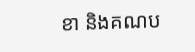ខា និងគណប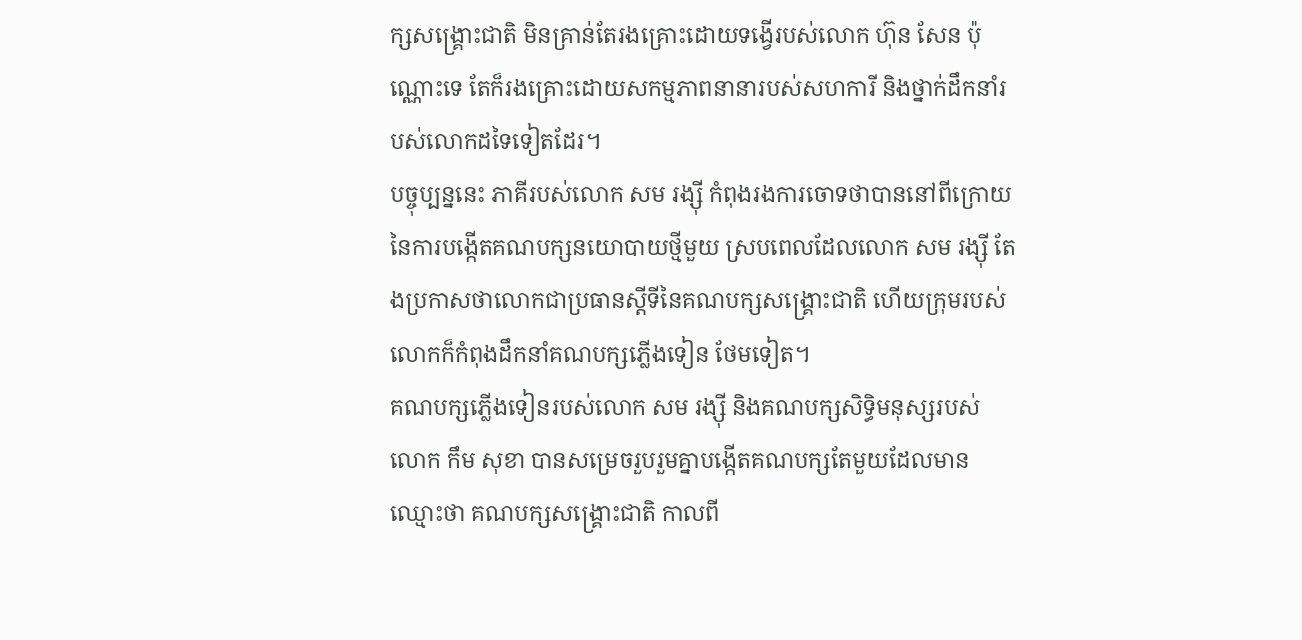ក្សសង្គ្រោះជាតិ មិនគ្រាន់តែរងគ្រោះដោយទង្វើរបស់លោក ហ៊ុន សែន ប៉ុណ្ណោះទេ តែក៏រងគ្រោះដោយសកម្មភាពនានារបស់សហការី និងថ្នាក់ដឹកនាំរបស់លោកដទៃទៀតដែរ។
បច្ចុប្បន្ននេះ ភាគីរបស់លោក សម រង្ស៊ី កំពុងរងការចោទថាបាននៅពីក្រោយនៃការបង្កើតគណបក្សនយោបាយថ្មីមួយ ស្របពេលដែលលោក សម រង្ស៊ី តែងប្រកាសថាលោកជាប្រធានស្តីទីនៃគណបក្សសង្គ្រោះជាតិ ហើយក្រុមរបស់លោកក៏កំពុងដឹកនាំគណបក្សភ្លើងទៀន ថែមទៀត។
គណបក្សភ្លើងទៀនរបស់លោក សម រង្ស៊ី និងគណបក្សសិទ្ធិមនុស្សរបស់លោក កឹម សុខា បានសម្រេចរួបរួមគ្នាបង្កើតគណបក្សតែមួយដែលមានឈ្មោះថា គណបក្សសង្គ្រោះជាតិ កាលពី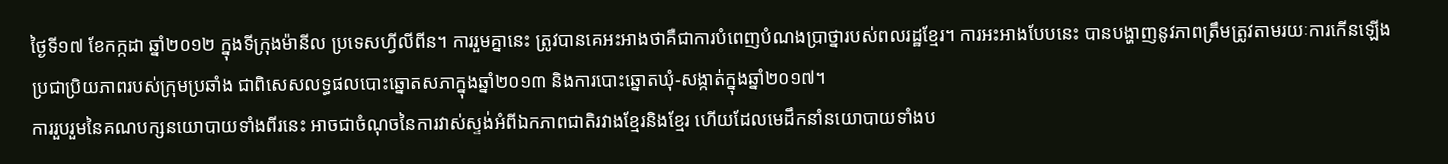ថ្ងៃទី១៧ ខែកក្កដា ឆ្នាំ២០១២ ក្នុងទីក្រុងម៉ានីល ប្រទេសហ្វីលីពីន។ ការរួមគ្នានេះ ត្រូវបានគេអះអាងថាគឺជាការបំពេញបំណងប្រាថ្នារបស់ពលរដ្ឋខ្មែរ។ ការអះអាងបែបនេះ បានបង្ហាញនូវភាពត្រឹមត្រូវតាមរយៈការកើនឡើងប្រជាប្រិយភាពរបស់ក្រុមប្រឆាំង ជាពិសេសលទ្ធផលបោះឆ្នោតសភាក្នុងឆ្នាំ២០១៣ និងការបោះឆ្នោតឃុំ-សង្កាត់ក្នុងឆ្នាំ២០១៧។
ការរួបរួមនៃគណបក្សនយោបាយទាំងពីរនេះ អាចជាចំណុចនៃការវាស់ស្ទង់អំពីឯកភាពជាតិរវាងខ្មែរនិងខ្មែរ ហើយដែលមេដឹកនាំនយោបាយទាំងប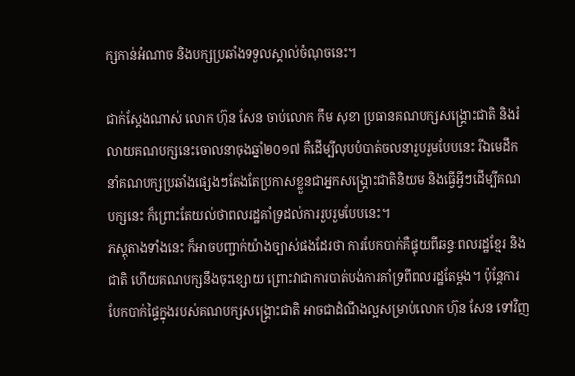ក្សកាន់អំណាច និងបក្សប្រឆាំងទទួលស្គាល់ចំណុចនេះ។

ជាក់ស្តែងណាស់ លោក ហ៊ុន សែន ចាប់លោក កឹម សុខា ប្រធានគណបក្សសង្គ្រោះជាតិ និងរំលាយគណបក្សនេះចោលនាចុងឆ្នាំ២០១៧ គឺដើម្បីលុបបំបាត់ចលនារួបរួមបែបនេះ រីឯមេដឹកនាំគណបក្សប្រឆាំងផ្សេងៗតែងតែប្រកាសខ្លួនជាអ្នកសង្គ្រោះជាតិនិយម និងធ្វើអ្វីៗដើម្បីគណបក្សនេះ ក៏ព្រោះតែយល់ថាពលរដ្ឋគាំទ្រដល់ការរួបរួមបែបនេះ។
ភស្តុតាងទាំងនេះ ក៏អាចបញ្ជាក់យ៉ាងច្បាស់ផងដែរថា ការបែកបាក់គឺផ្ទុយពីឆន្ទៈពលរដ្ឋខ្មែរ និងជាតិ ហើយគណបក្សនឹងចុះខ្សោយ ព្រោះវាជាការបាត់បង់ការគាំទ្រពីពលរដ្ឋតែម្តង។ ប៉ុន្តែការបែកបាក់ផ្ទៃក្នុងរបស់គណបក្សសង្គ្រោះជាតិ អាចជាដំណឹងល្អសម្រាប់លោក ហ៊ុន សែន ទៅវិញ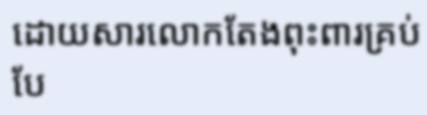ដោយសារលោកតែងពុះពារគ្រប់បែ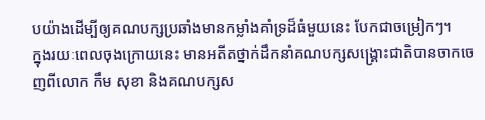បយ៉ាងដើម្បីឲ្យគណបក្សប្រឆាំងមានកម្លាំងគាំទ្រដ៏ធំមួយនេះ បែកជាចម្រៀកៗ។
ក្នុងរយៈពេលចុងក្រោយនេះ មានអតីតថ្នាក់ដឹកនាំគណបក្សសង្គ្រោះជាតិបានចាកចេញពីលោក កឹម សុខា និងគណបក្សស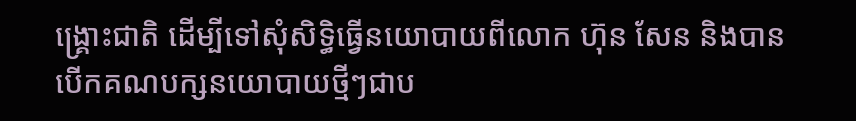ង្គ្រោះជាតិ ដើម្បីទៅសុំសិទ្ធិធ្វើនយោបាយពីលោក ហ៊ុន សែន និងបានបើកគណបក្សនយោបាយថ្មីៗជាប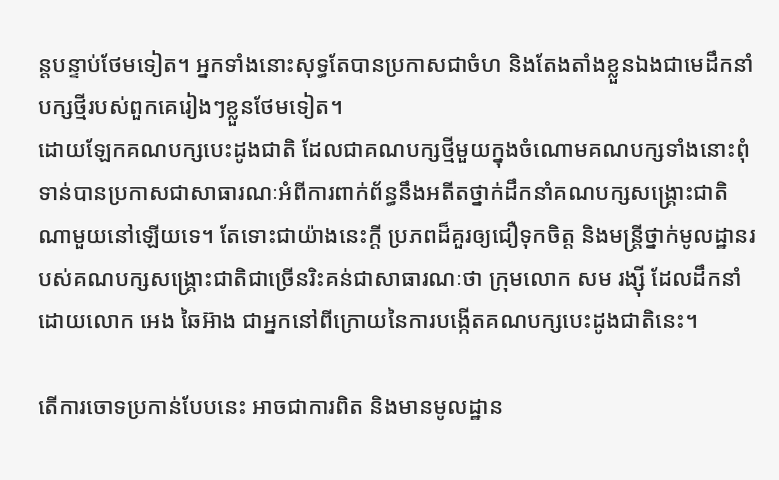ន្តបន្ទាប់ថែមទៀត។ អ្នកទាំងនោះសុទ្ធតែបានប្រកាសជាចំហ និងតែងតាំងខ្លួនឯងជាមេដឹកនាំបក្សថ្មីរបស់ពួកគេរៀងៗខ្លួនថែមទៀត។
ដោយឡែកគណបក្សបេះដូងជាតិ ដែលជាគណបក្សថ្មីមួយក្នុងចំណោមគណបក្សទាំងនោះពុំទាន់បានប្រកាសជាសាធារណៈអំពីការពាក់ព័ន្ធនឹងអតីតថ្នាក់ដឹកនាំគណបក្សសង្គ្រោះជាតិណាមួយនៅឡើយទេ។ តែទោះជាយ៉ាងនេះក្តី ប្រភពដ៏គួរឲ្យជឿទុកចិត្ត និងមន្ត្រីថ្នាក់មូលដ្ឋានរបស់គណបក្សសង្គ្រោះជាតិជាច្រើនរិះគន់ជាសាធារណៈថា ក្រុមលោក សម រង្ស៊ី ដែលដឹកនាំដោយលោក អេង ឆៃអ៊ាង ជាអ្នកនៅពីក្រោយនៃការបង្កើតគណបក្សបេះដូងជាតិនេះ។

តើការចោទប្រកាន់បែបនេះ អាចជាការពិត និងមានមូលដ្ឋាន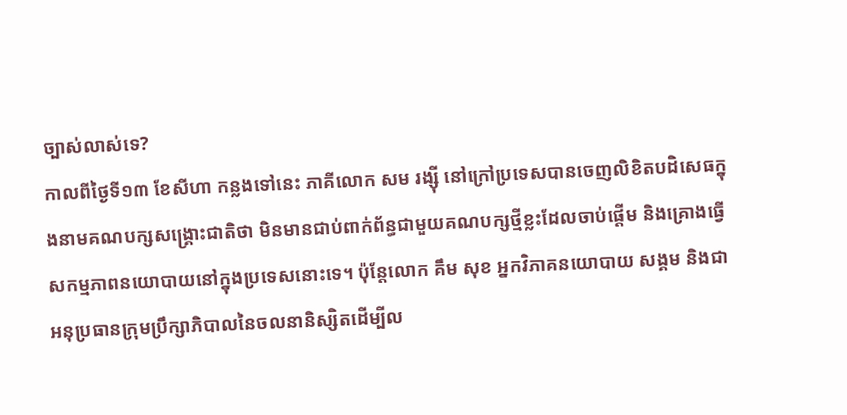ច្បាស់លាស់ទេ?
កាលពីថ្ងៃទី១៣ ខែសីហា កន្លងទៅនេះ ភាគីលោក សម រង្ស៊ី នៅក្រៅប្រទេសបានចេញលិខិតបដិសេធក្នុងនាមគណបក្សសង្គ្រោះជាតិថា មិនមានជាប់ពាក់ព័ន្ធជាមួយគណបក្សថ្មីខ្លះដែលចាប់ផ្តើម និងគ្រោងធ្វើសកម្មភាពនយោបាយនៅក្នុងប្រទេសនោះទេ។ ប៉ុន្តែលោក គឹម សុខ អ្នកវិភាគនយោបាយ សង្គម និងជាអនុប្រធានក្រុមប្រឹក្សាភិបាលនៃចលនានិស្សិតដើម្បីល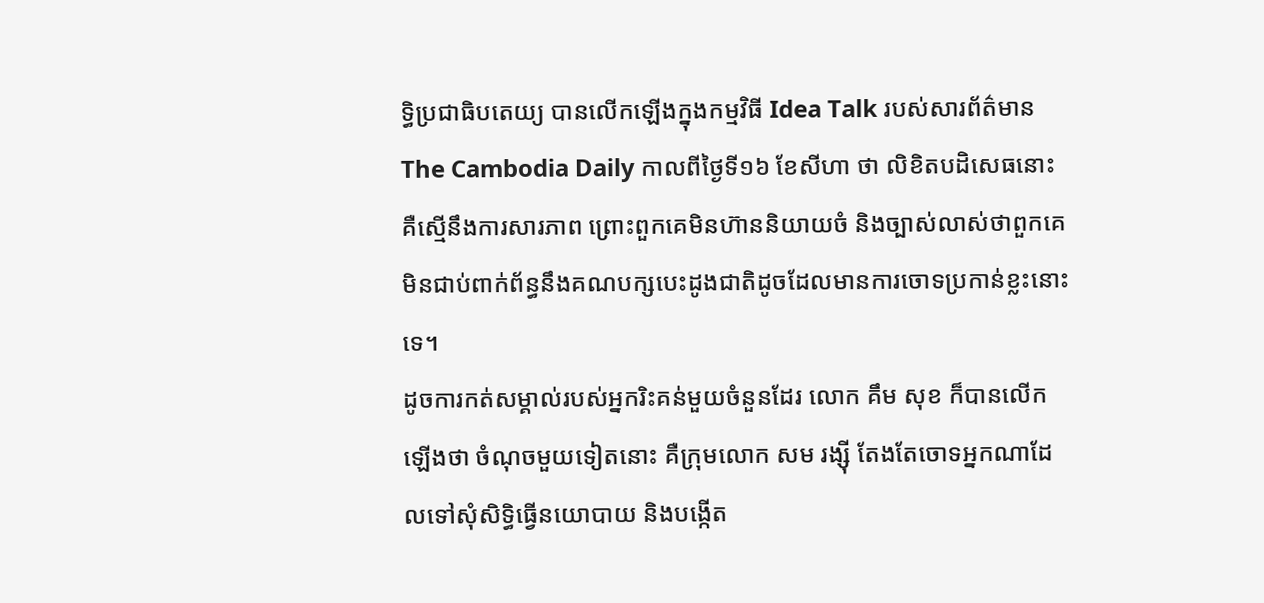ទ្ធិប្រជាធិបតេយ្យ បានលើកឡើងក្នុងកម្មវិធី Idea Talk របស់សារព័ត៌មាន The Cambodia Daily កាលពីថ្ងៃទី១៦ ខែសីហា ថា លិខិតបដិសេធនោះ គឺស្មើនឹងការសារភាព ព្រោះពួកគេមិនហ៊ាននិយាយចំ និងច្បាស់លាស់ថាពួកគេមិនជាប់ពាក់ព័ន្ធនឹងគណបក្សបេះដូងជាតិដូចដែលមានការចោទប្រកាន់ខ្លះនោះទេ។
ដូចការកត់សម្គាល់របស់អ្នករិះគន់មួយចំនួនដែរ លោក គឹម សុខ ក៏បានលើកឡើងថា ចំណុចមួយទៀតនោះ គឺក្រុមលោក សម រង្ស៊ី តែងតែចោទអ្នកណាដែលទៅសុំសិទ្ធិធ្វើនយោបាយ និងបង្កើត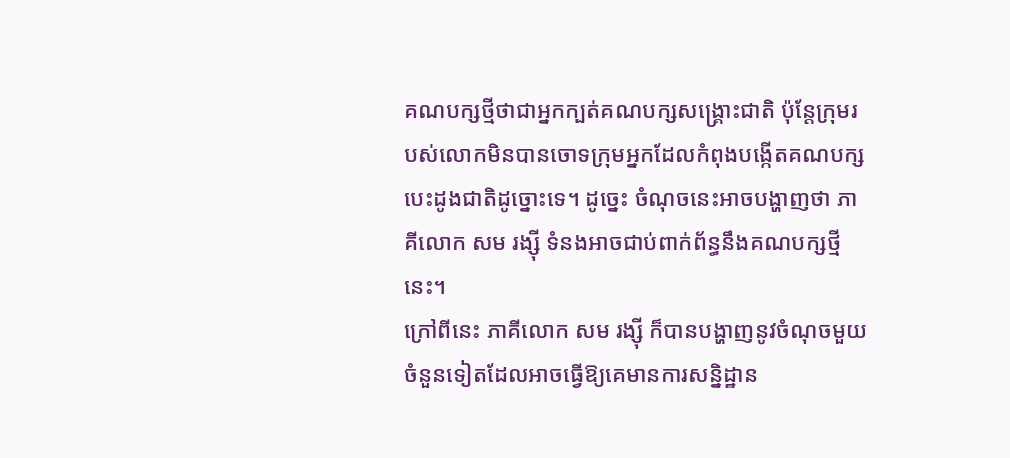គណបក្សថ្មីថាជាអ្នកក្បត់គណបក្សសង្គ្រោះជាតិ ប៉ុន្តែក្រុមរបស់លោកមិនបានចោទក្រុមអ្នកដែលកំពុងបង្កើតគណបក្សបេះដូងជាតិដូច្នោះទេ។ ដូច្នេះ ចំណុចនេះអាចបង្ហាញថា ភាគីលោក សម រង្ស៊ី ទំនងអាចជាប់ពាក់ព័ន្ធនឹងគណបក្សថ្មីនេះ។
ក្រៅពីនេះ ភាគីលោក សម រង្ស៊ី ក៏បានបង្ហាញនូវចំណុចមួយចំនួនទៀតដែលអាចធ្វើឱ្យគេមានការសន្និដ្ឋាន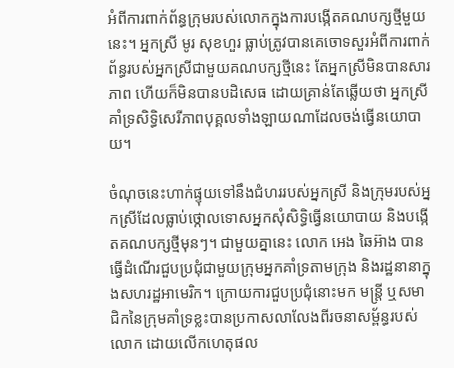អំពីការពាក់ព័ន្ធក្រុមរបស់លោកក្នុងការបង្កើតគណបក្សថ្មីមួយនេះ។ អ្នកស្រី មូរ សុខហួរ ធ្លាប់ត្រូវបានគេចោទសួរអំពីការពាក់ព័ន្ធរបស់អ្នកស្រីជាមួយគណបក្សថ្មីនេះ តែអ្នកស្រីមិនបានសារភាព ហើយក៏មិនបានបដិសេធ ដោយគ្រាន់តែឆ្លើយថា អ្នកស្រីគាំទ្រសិទ្ធិសេរីភាពបុគ្គលទាំងឡាយណាដែលចង់ធ្វើនយោបាយ។

ចំណុចនេះហាក់ផ្ទុយទៅនឹងជំហររបស់អ្នកស្រី និងក្រុមរបស់អ្នកស្រីដែលធ្លាប់ថ្កោលទោសអ្នកសុំសិទ្ធិធ្វើនយោបាយ និងបង្កើតគណបក្សថ្មីមុនៗ។ ជាមួយគ្នានេះ លោក អេង ឆៃអ៊ាង បានធ្វើដំណើរជួបប្រជុំជាមួយក្រុមអ្នកគាំទ្រតាមក្រុង និងរដ្ឋនានាក្នុងសហរដ្ឋអាមេរិក។ ក្រោយការជួបប្រជុំនោះមក មន្ត្រី ឬសមាជិកនៃក្រុមគាំទ្រខ្លះបានប្រកាសលាលែងពីរចនាសម្ព័ន្ធរបស់លោក ដោយលើកហេតុផល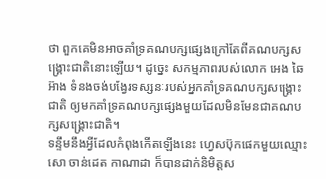ថា ពួកគេមិនអាចគាំទ្រគណបក្សផ្សេងក្រៅតែពីគណបក្សសង្គ្រោះជាតិនោះឡើយ។ ដូច្នេះ សកម្មភាពរបស់លោក អេង ឆៃអ៊ាង ទំនងចង់បង្វែរទស្សនៈរបស់អ្នកគាំទ្រគណបក្សសង្គ្រោះជាតិ ឲ្យមកគាំទ្រគណបក្សផ្សេងមួយដែលមិនមែនជាគណបក្សសង្គ្រោះជាតិ។
ទន្ទឹមនឹងអ្វីដែលកំពុងកើតឡើងនេះ ហ្វេសប៊ុកផេកមួយឈ្មោះ សោ ចាន់ដេត កាណាដា ក៏បានដាក់និមិត្តស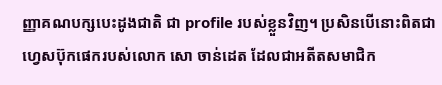ញ្ញាគណបក្សបេះដូងជាតិ ជា profile របស់ខ្លួនវិញ។ ប្រសិនបើនោះពិតជាហ្វេសប៊ុកផេករបស់លោក សោ ចាន់ដេត ដែលជាអតីតសមាជិក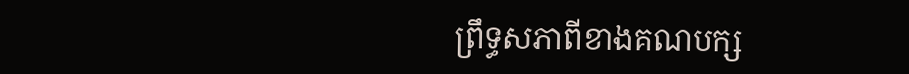ព្រឹទ្ធសភាពីខាងគណបក្ស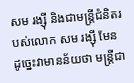សម រង្ស៊ី និងជាមន្ត្រីជំនិតរបស់លោក សម រង្ស៊ី មែន ដូច្នេះវាមានន័យថា មន្ត្រីជា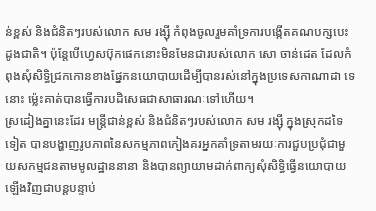ន់ខ្ពស់ និងជំនិតៗរបស់លោក សម រង្ស៊ី កំពុងចូលរួមគាំទ្រការបង្កើតគណបក្សបេះដូងជាតិ។ ប៉ុន្តែបើហ្វេសប៊ុកផេកនោះមិនមែនជារបស់លោក សោ ចាន់ដេត ដែលកំពុងសុំសិទ្ធិជ្រកកោនខាងផ្នែកនយោបាយដើម្បីបានរស់នៅក្នុងប្រទេសកាណាដា ទេនោះ ម៉្លេះគាត់បានធ្វើការបដិសេធជាសាធារណៈទៅហើយ។
ស្រដៀងគ្នានេះដែរ មន្ត្រីជាន់ខ្ពស់ និងជំនិតៗរបស់លោក សម រង្ស៊ី ក្នុងស្រុកដទៃទៀត បានបង្ហាញរូបភាពនៃសកម្មភាពកៀងគរអ្នកគាំទ្រតាមរយៈការជួបប្រជុំជាមួយសកម្មជនតាមមូលដ្ឋាននានា និងបានព្យាយាមដាក់ពាក្យសុំសិទ្ធិធ្វើនយោបាយឡើងវិញជាបន្តបន្ទាប់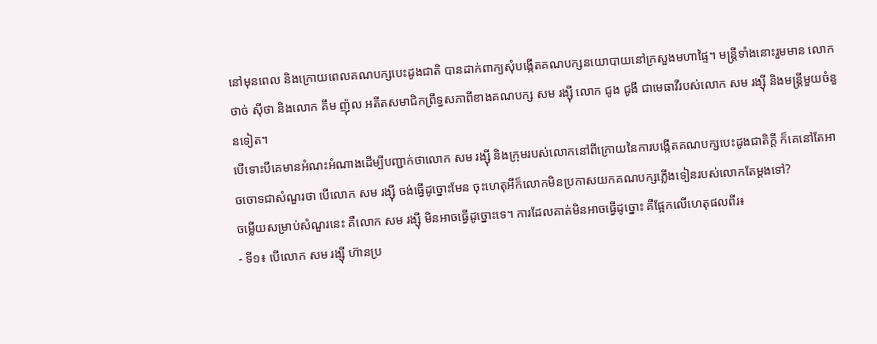នៅមុនពេល និងក្រោយពេលគណបក្សបេះដូងជាតិ បានដាក់ពាក្យសុំបង្កើតគណបក្សនយោបាយនៅក្រសួងមហាផ្ទៃ។ មន្ត្រីទាំងនោះរួមមាន លោក ថាច់ ស៊ីថា និងលោក គឹម ញ៉ុល អតីតសមាជិកព្រឹទ្ធសភាពីខាងគណបក្ស សម រង្ស៊ី លោក ជូង ជូងី ជាមេធាវីរបស់លោក សម រង្ស៊ី និងមន្ត្រីមួយចំនួនទៀត។
បើទោះបីគេមានអំណះអំណាងដើម្បីបញ្ជាក់ថាលោក សម រង្ស៊ី និងក្រុមរបស់លោកនៅពីក្រោយនៃការបង្កើតគណបក្សបេះដូងជាតិក្តី ក៏គេនៅតែអាចចោទជាសំណួរថា បើលោក សម រង្ស៊ី ចង់ធ្វើដូច្នោះមែន ចុះហេតុអីក៏លោកមិនប្រកាសយកគណបក្សភ្លើងទៀនរបស់លោកតែម្តងទៅ?
ចម្លើយសម្រាប់សំណួរនេះ គឺលោក សម រង្ស៊ី មិនអាចធ្វើដូច្នោះទេ។ ការដែលគាត់មិនអាចធ្វើដូច្នោះ គឺផ្អែកលើហេតុផលពីរ៖
- ទី១៖ បើលោក សម រង្ស៊ី ហ៊ានប្រ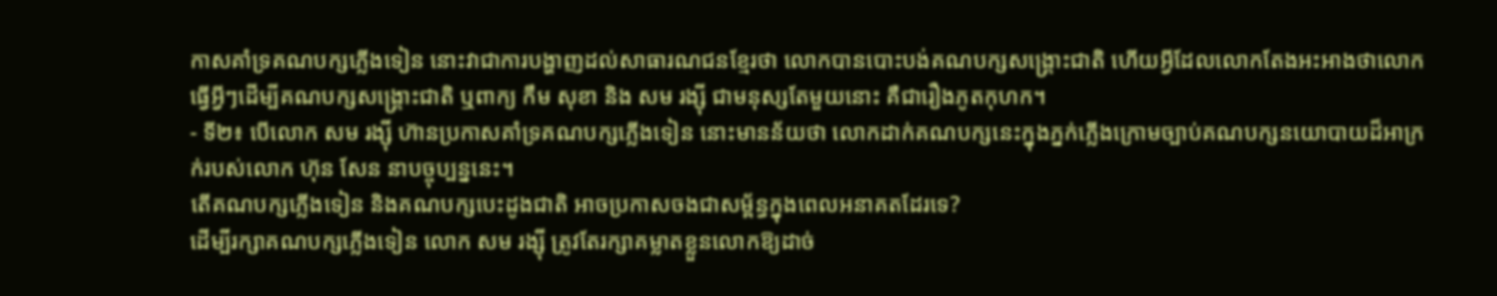កាសគាំទ្រគណបក្សភ្លើងទៀន នោះវាជាការបង្ហាញដល់សាធារណជនខ្មែរថា លោកបានបោះបង់គណបក្សសង្គ្រោះជាតិ ហើយអ្វីដែលលោកតែងអះអាងថាលោកធ្វើអ្វីៗដើម្បីគណបក្សសង្គ្រោះជាតិ ឬពាក្យ កឹម សុខា និង សម រង្ស៊ី ជាមនុស្សតែមួយនោះ គឺជារឿងភូតកុហក។
- ទី២៖ បើលោក សម រង្ស៊ី ហ៊ានប្រកាសគាំទ្រគណបក្សភ្លើងទៀន នោះមានន័យថា លោកដាក់គណបក្សនេះក្នុងភ្នក់ភ្លើងក្រោមច្បាប់គណបក្សនយោបាយដ៏អាក្រក់របស់លោក ហ៊ុន សែន នាបច្ចុប្បន្ននេះ។
តើគណបក្សភ្លើងទៀន និងគណបក្សបេះដូងជាតិ អាចប្រកាសចងជាសម្ព័ន្ធក្នុងពេលអនាគតដែរទេ?
ដើម្បីរក្សាគណបក្សភ្លើងទៀន លោក សម រង្ស៊ី ត្រូវតែរក្សាគម្លាតខ្លួនលោកឱ្យដាច់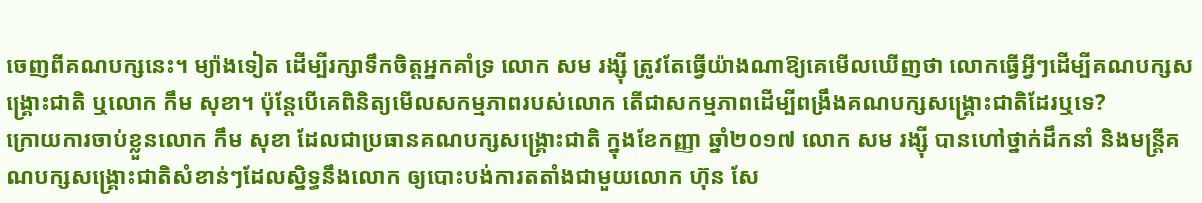ចេញពីគណបក្សនេះ។ ម្យ៉ាងទៀត ដើម្បីរក្សាទឹកចិត្តអ្នកគាំទ្រ លោក សម រង្ស៊ី ត្រូវតែធ្វើយ៉ាងណាឱ្យគេមើលឃើញថា លោកធ្វើអ្វីៗដើម្បីគណបក្សសង្គ្រោះជាតិ ឬលោក កឹម សុខា។ ប៉ុន្តែបើគេពិនិត្យមើលសកម្មភាពរបស់លោក តើជាសកម្មភាពដើម្បីពង្រឹងគណបក្សសង្គ្រោះជាតិដែរឬទេ?
ក្រោយការចាប់ខ្លួនលោក កឹម សុខា ដែលជាប្រធានគណបក្សសង្គ្រោះជាតិ ក្នុងខែកញ្ញា ឆ្នាំ២០១៧ លោក សម រង្ស៊ី បានហៅថ្នាក់ដឹកនាំ និងមន្ត្រីគណបក្សសង្គ្រោះជាតិសំខាន់ៗដែលស្និទ្ធនឹងលោក ឲ្យបោះបង់ការតតាំងជាមួយលោក ហ៊ុន សែ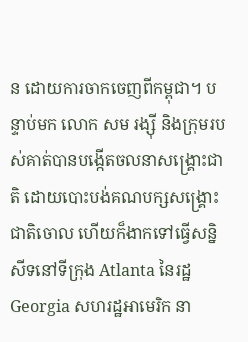ន ដោយការចាកចេញពីកម្ពុជា។ បន្ទាប់មក លោក សម រង្ស៊ី និងក្រុមរបស់គាត់បានបង្កើតចលនាសង្គ្រោះជាតិ ដោយបោះបង់គណបក្សសង្គ្រោះជាតិចោល ហើយក៏ងាកទៅធ្វើសន្និសីទនៅទីក្រុង Atlanta នៃរដ្ឋ Georgia សហរដ្ឋអាមេរិក នា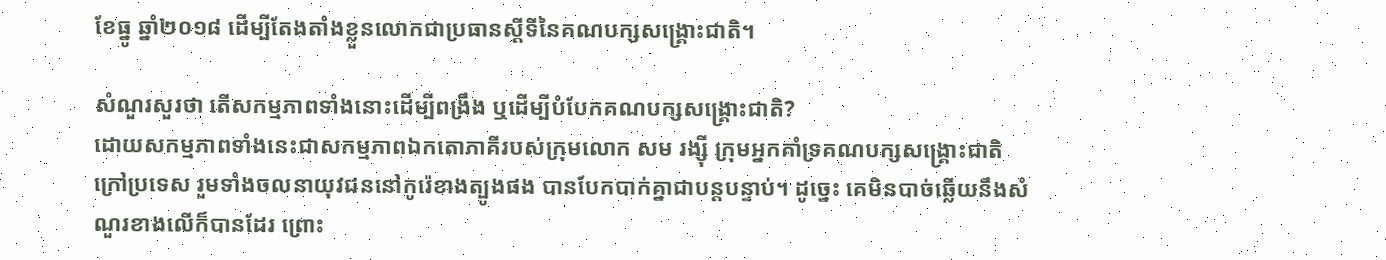ខែធ្នូ ឆ្នាំ២០១៨ ដើម្បីតែងតាំងខ្លួនលោកជាប្រធានស្តីទីនៃគណបក្សសង្គ្រោះជាតិ។

សំណួរសួរថា តើសកម្មភាពទាំងនោះដើម្បីពង្រឹង ឬដើម្បីបំបែកគណបក្សសង្គ្រោះជាតិ?
ដោយសកម្មភាពទាំងនេះជាសកម្មភាពឯកតោភាគីរបស់ក្រុមលោក សម រង្ស៊ី ក្រុមអ្នកគាំទ្រគណបក្សសង្គ្រោះជាតិក្រៅប្រទេស រួមទាំងចលនាយុវជននៅកូរ៉េខាងត្បូងផង បានបែកបាក់គ្នាជាបន្តបន្ទាប់។ ដូច្នេះ គេមិនបាច់ឆ្លើយនឹងសំណួរខាងលើក៏បានដែរ ព្រោះ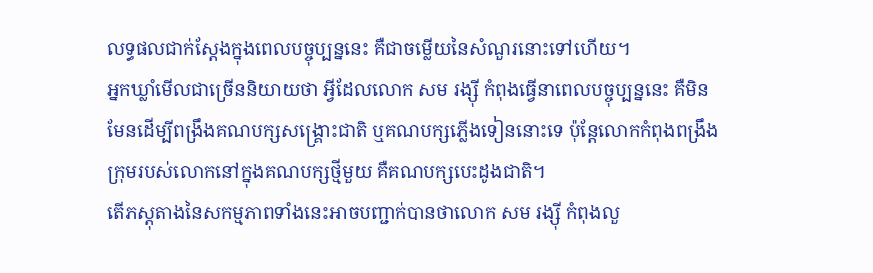លទ្ធផលជាក់ស្តែងក្នុងពេលបច្ចុប្បន្ននេះ គឺជាចម្លើយនៃសំណួរនោះទៅហើយ។
អ្នកឃ្លាំមើលជាច្រើននិយាយថា អ្វីដែលលោក សម រង្ស៊ី កំពុងធ្វើនាពេលបច្ចុប្បន្ននេះ គឺមិនមែនដើម្បីពង្រឹងគណបក្សសង្គ្រោះជាតិ ឬគណបក្សភ្លើងទៀននោះទេ ប៉ុន្តែលោកកំពុងពង្រឹងក្រុមរបស់លោកនៅក្នុងគណបក្សថ្មីមួយ គឺគណបក្សបេះដូងជាតិ។
តើភស្តុតាងនៃសកម្មភាពទាំងនេះអាចបញ្ជាក់បានថាលោក សម រង្ស៊ី កំពុងលួ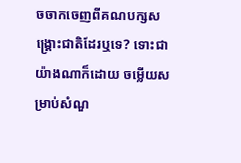ចចាកចេញពីគណបក្សសង្គ្រោះជាតិដែរឬទេ? ទោះជាយ៉ាងណាក៏ដោយ ចម្លើយសម្រាប់សំណួ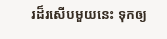រដ៏រសើបមួយនេះ ទុកឲ្យ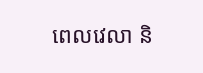ពេលវេលា និ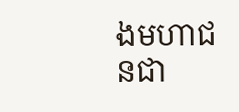ងមហាជនជា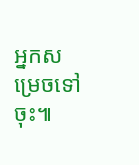អ្នកសម្រេចទៅចុះ៕